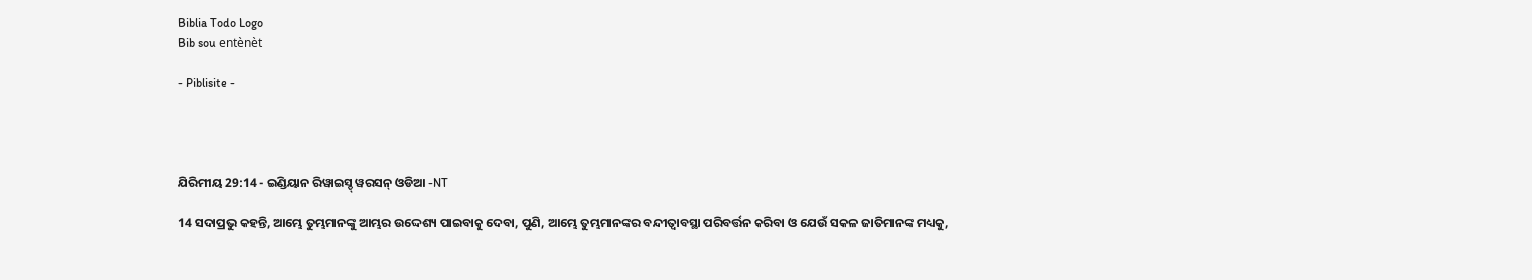Biblia Todo Logo
Bib sou entènèt

- Piblisite -




ଯିରିମୀୟ 29:14 - ଇଣ୍ଡିୟାନ ରିୱାଇସ୍ଡ୍ ୱରସନ୍ ଓଡିଆ -NT

14 ସଦାପ୍ରଭୁ କହନ୍ତି, ଆମ୍ଭେ ତୁମ୍ଭମାନଙ୍କୁ ଆମ୍ଭର ଉଦ୍ଦେଶ୍ୟ ପାଇବାକୁ ଦେବା, ପୁଣି, ଆମ୍ଭେ ତୁମ୍ଭମାନଙ୍କର ବନ୍ଦୀତ୍ୱାବସ୍ଥା ପରିବର୍ତ୍ତନ କରିବା ଓ ଯେଉଁ ସକଳ ଜାତିମାନଙ୍କ ମଧ୍ୟକୁ,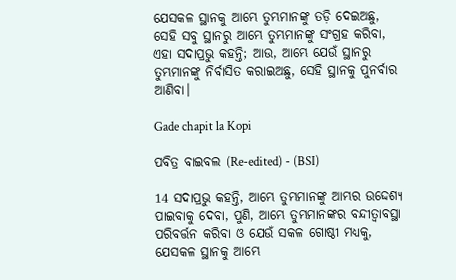ଯେସକଳ ସ୍ଥାନକୁ ଆମ୍ଭେ ତୁମ୍ଭମାନଙ୍କୁ ତଡ଼ି ଦେଇଅଛୁ, ସେହି ସବୁ ସ୍ଥାନରୁ ଆମ୍ଭେ ତୁମ୍ଭମାନଙ୍କୁ ସଂଗ୍ରହ କରିବା, ଏହା ସଦାପ୍ରଭୁ କହନ୍ତି; ଆଉ, ଆମ୍ଭେ ଯେଉଁ ସ୍ଥାନରୁ ତୁମ୍ଭମାନଙ୍କୁ ନିର୍ବାସିତ କରାଇଅଛୁ, ସେହି ସ୍ଥାନକୁ ପୁନର୍ବାର ଆଣିବା।

Gade chapit la Kopi

ପବିତ୍ର ବାଇବଲ (Re-edited) - (BSI)

14 ସଦାପ୍ରଭୁ କହନ୍ତି, ଆମ୍ଭେ ତୁମ୍ଭମାନଙ୍କୁ ଆମ୍ଭର ଉଦ୍ଦେଶ୍ୟ ପାଇବାକୁ ଦେବା, ପୁଣି, ଆମ୍ଭେ ତୁମ୍ଭମାନଙ୍କର ବନ୍ଦୀତ୍ଵାବସ୍ଥା ପରିବର୍ତ୍ତନ କରିବା ଓ ଯେଉଁ ସକଳ ଗୋଷ୍ଠୀ ମଧ୍ୟକୁ, ଯେସକଳ ସ୍ଥାନକୁ ଆମ୍ଭେ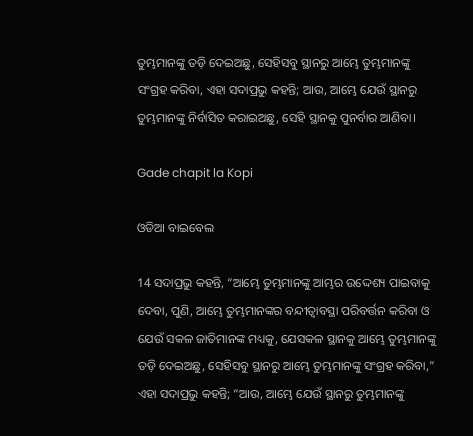ତୁମ୍ଭମାନଙ୍କୁ ତଡ଼ି ଦେଇଅଛୁ, ସେହିସବୁ ସ୍ଥାନରୁ ଆମ୍ଭେ ତୁମ୍ଭମାନଙ୍କୁ ସଂଗ୍ରହ କରିବା, ଏହା ସଦାପ୍ରଭୁ କହନ୍ତି; ଆଉ, ଆମ୍ଭେ ଯେଉଁ ସ୍ଥାନରୁ ତୁମ୍ଭମାନଙ୍କୁ ନିର୍ବାସିତ କରାଇଅଛୁ, ସେହି ସ୍ଥାନକୁ ପୁନର୍ବାର ଆଣିବା।

Gade chapit la Kopi

ଓଡିଆ ବାଇବେଲ

14 ସଦାପ୍ରଭୁ କହନ୍ତି, “ଆମ୍ଭେ ତୁମ୍ଭମାନଙ୍କୁ ଆମ୍ଭର ଉଦ୍ଦେଶ୍ୟ ପାଇବାକୁ ଦେବା, ପୁଣି, ଆମ୍ଭେ ତୁମ୍ଭମାନଙ୍କର ବନ୍ଦୀତ୍ୱାବସ୍ଥା ପରିବର୍ତ୍ତନ କରିବା ଓ ଯେଉଁ ସକଳ ଜାତିମାନଙ୍କ ମଧ୍ୟକୁ, ଯେସକଳ ସ୍ଥାନକୁ ଆମ୍ଭେ ତୁମ୍ଭମାନଙ୍କୁ ତଡ଼ି ଦେଇଅଛୁ, ସେହିସବୁ ସ୍ଥାନରୁ ଆମ୍ଭେ ତୁମ୍ଭମାନଙ୍କୁ ସଂଗ୍ରହ କରିବା,” ଏହା ସଦାପ୍ରଭୁ କହନ୍ତି; “ଆଉ, ଆମ୍ଭେ ଯେଉଁ ସ୍ଥାନରୁ ତୁମ୍ଭମାନଙ୍କୁ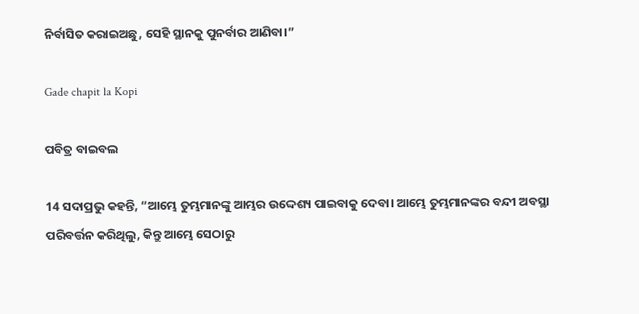ନିର୍ବାସିତ କରାଇଅଛୁ, ସେହି ସ୍ଥାନକୁ ପୁନର୍ବାର ଆଣିବା।”

Gade chapit la Kopi

ପବିତ୍ର ବାଇବଲ

14 ସଦାପ୍ରଭୁ କହନ୍ତି, “ଆମ୍ଭେ ତୁମ୍ଭମାନଙ୍କୁ ଆମ୍ଭର ଉଦ୍ଦେଶ୍ୟ ପାଇବାକୁ ଦେବା। ଆମ୍ଭେ ତୁମ୍ଭମାନଙ୍କର ବନ୍ଦୀ ଅବସ୍ଥା ପରିବର୍ତ୍ତନ କରିଥିଲୁ, କିନ୍ତୁ ଆମ୍ଭେ ସେଠାରୁ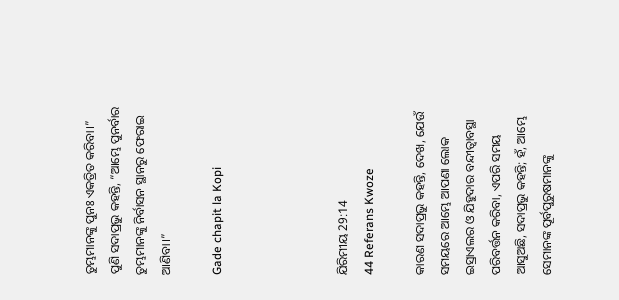ତୁମ୍ଭମାନଙ୍କୁ ପୁନଃ ଏକତ୍ରିତ କରିବା।” ପୁଣି ସଦାପ୍ରଭୁ କହନ୍ତି, “ଆମ୍ଭେ ପୁନର୍ବାର ତୁମ୍ଭମାନଙ୍କୁ ନିର୍ବାସନ ସ୍ଥାନରୁ ଫେରାଇ ଆଣିବା।”

Gade chapit la Kopi




ଯିରିମୀୟ 29:14
44 Referans Kwoze

କାରଣ ସଦାପ୍ରଭୁ କହନ୍ତି, ଦେଖ, ଯେଉଁ ସମୟରେ ଆମ୍ଭେ ଆପଣା ଲୋକ ଇସ୍ରାଏଲର ଓ ଯିହୁଦାର ବନ୍ଦୀତ୍ୱାବସ୍ଥା ପରିବର୍ତ୍ତନ କରିବା, ଏପରି ସମୟ ଆସୁଅଛି, ସଦାପ୍ରଭୁ କହନ୍ତି; ହଁ, ଆମ୍ଭେ ସେମାନଙ୍କ ପୂର୍ବପୁରୁଷମାନଙ୍କୁ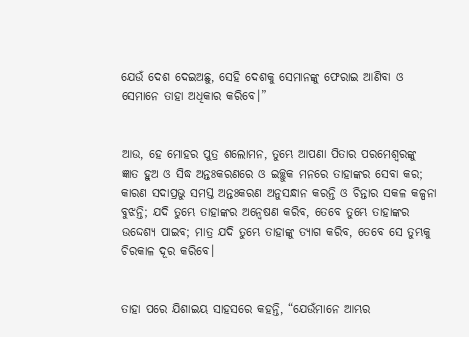ଯେଉଁ ଦେଶ ଦେଇଅଛୁ, ସେହି ଦେଶକୁ ସେମାନଙ୍କୁ ଫେରାଇ ଆଣିବା ଓ ସେମାନେ ତାହା ଅଧିକାର କରିବେ।”


ଆଉ, ହେ ମୋହର ପୁତ୍ର ଶଲୋମନ, ତୁମ୍ଭେ ଆପଣା ପିତାର ପରମେଶ୍ୱରଙ୍କୁ ଜ୍ଞାତ ହୁଅ ଓ ସିଦ୍ଧ ଅନ୍ତଃକରଣରେ ଓ ଇଚ୍ଛୁକ ମନରେ ତାହାଙ୍କର ସେବା କର; କାରଣ ସଦାପ୍ରଭୁ ସମସ୍ତ ଅନ୍ତଃକରଣ ଅନୁସନ୍ଧାନ କରନ୍ତି ଓ ଚିନ୍ତାର ସକଳ କଳ୍ପନା ବୁଝନ୍ତି; ଯଦି ତୁମ୍ଭେ ତାହାଙ୍କର ଅନ୍ୱେଷଣ କରିବ, ତେବେ ତୁମ୍ଭେ ତାହାଙ୍କର ଉଦ୍ଦେଶ୍ୟ ପାଇବ; ମାତ୍ର ଯଦି ତୁମ୍ଭେ ତାହାଙ୍କୁ ତ୍ୟାଗ କରିବ, ତେବେ ସେ ତୁମ୍ଭକୁ ଚିରକାଳ ଦୂର କରିବେ।


ତାହା ପରେ ଯିଶାଇୟ ସାହସରେ କହନ୍ତି, “ଯେଉଁମାନେ ଆମ୍ଭର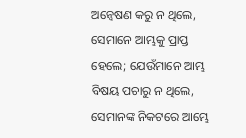ଅନ୍ୱେଷଣ କରୁ ନ ଥିଲେ, ସେମାନେ ଆମ୍ଭକୁ ପ୍ରାପ୍ତ ହେଲେ; ଯେଉଁମାନେ ଆମ୍ଭ ବିଷୟ ପଚାରୁ ନ ଥିଲେ, ସେମାନଙ୍କ ନିକଟରେ ଆମ୍ଭେ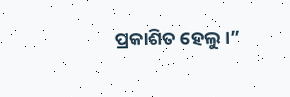ପ୍ରକାଶିତ ହେଲୁ।”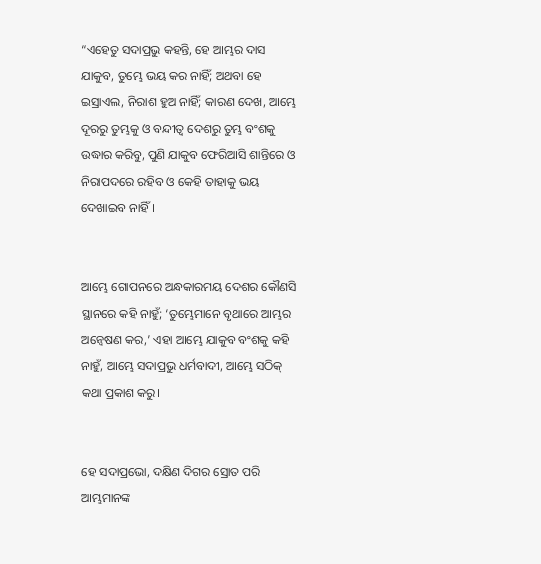“ଏହେତୁ ସଦାପ୍ରଭୁ କହନ୍ତି, ହେ ଆମ୍ଭର ଦାସ ଯାକୁବ, ତୁମ୍ଭେ ଭୟ କର ନାହିଁ; ଅଥବା ହେ ଇସ୍ରାଏଲ, ନିରାଶ ହୁଅ ନାହିଁ; କାରଣ ଦେଖ, ଆମ୍ଭେ ଦୂରରୁ ତୁମ୍ଭକୁ ଓ ବନ୍ଦୀତ୍ୱ ଦେଶରୁ ତୁମ୍ଭ ବଂଶକୁ ଉଦ୍ଧାର କରିବୁ, ପୁଣି ଯାକୁବ ଫେରିଆସି ଶାନ୍ତିରେ ଓ ନିରାପଦରେ ରହିବ ଓ କେହି ତାହାକୁ ଭୟ ଦେଖାଇବ ନାହିଁ।


ଆମ୍ଭେ ଗୋପନରେ ଅନ୍ଧକାରମୟ ଦେଶର କୌଣସି ସ୍ଥାନରେ କହି ନାହୁଁ; ‘ତୁମ୍ଭେମାନେ ବୃଥାରେ ଆମ୍ଭର ଅନ୍ୱେଷଣ କର,’ ଏହା ଆମ୍ଭେ ଯାକୁବ ବଂଶକୁ କହି ନାହୁଁ, ଆମ୍ଭେ ସଦାପ୍ରଭୁ ଧର୍ମବାଦୀ, ଆମ୍ଭେ ସଠିକ୍ କଥା ପ୍ରକାଶ କରୁ।


ହେ ସଦାପ୍ରଭୋ, ଦକ୍ଷିଣ ଦିଗର ସ୍ରୋତ ପରି ଆମ୍ଭମାନଙ୍କ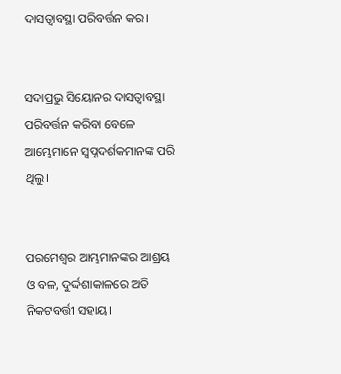ଦାସତ୍ୱାବସ୍ଥା ପରିବର୍ତ୍ତନ କର।


ସଦାପ୍ରଭୁ ସିୟୋନର ଦାସତ୍ୱାବସ୍ଥା ପରିବର୍ତ୍ତନ କରିବା ବେଳେ ଆମ୍ଭେମାନେ ସ୍ୱପ୍ନଦର୍ଶକମାନଙ୍କ ପରି ଥିଲୁ।


ପରମେଶ୍ୱର ଆମ୍ଭମାନଙ୍କର ଆଶ୍ରୟ ଓ ବଳ, ଦୁର୍ଦ୍ଦଶାକାଳରେ ଅତି ନିକଟବର୍ତ୍ତୀ ସହାୟ।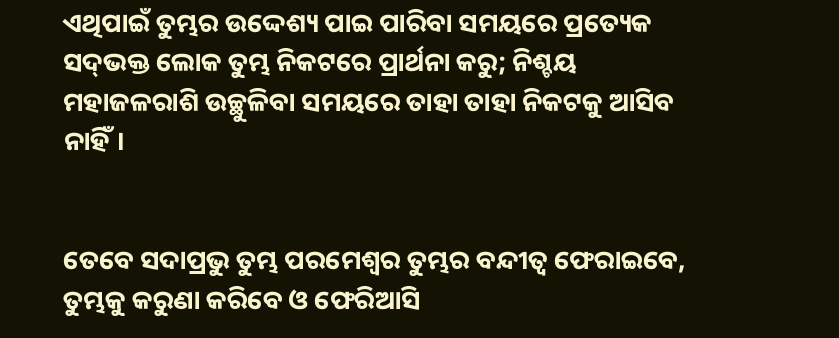ଏଥିପାଇଁ ତୁମ୍ଭର ଉଦ୍ଦେଶ୍ୟ ପାଇ ପାରିବା ସମୟରେ ପ୍ରତ୍ୟେକ ସଦ୍‍ଭକ୍ତ ଲୋକ ତୁମ୍ଭ ନିକଟରେ ପ୍ରାର୍ଥନା କରୁ; ନିଶ୍ଚୟ ମହାଜଳରାଶି ଉଚ୍ଛୁଳିବା ସମୟରେ ତାହା ତାହା ନିକଟକୁ ଆସିବ ନାହିଁ।


ତେବେ ସଦାପ୍ରଭୁ ତୁମ୍ଭ ପରମେଶ୍ୱର ତୁମ୍ଭର ବନ୍ଦୀତ୍ୱ ଫେରାଇବେ, ତୁମ୍ଭକୁ କରୁଣା କରିବେ ଓ ଫେରିଆସି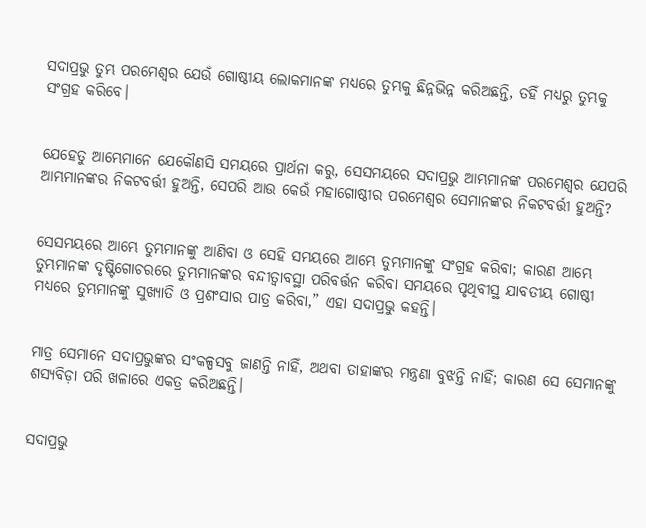ସଦାପ୍ରଭୁ ତୁମ୍ଭ ପରମେଶ୍ୱର ଯେଉଁ ଗୋଷ୍ଠୀୟ ଲୋକମାନଙ୍କ ମଧ୍ୟରେ ତୁମ୍ଭକୁ ଛିନ୍ନଭିନ୍ନ କରିଅଛନ୍ତି, ତହିଁ ମଧ୍ୟରୁ ତୁମ୍ଭକୁ ସଂଗ୍ରହ କରିବେ।


ଯେହେତୁ ଆମ୍ଭେମାନେ ଯେକୌଣସି ସମୟରେ ପ୍ରାର୍ଥନା କରୁ, ସେସମୟରେ ସଦାପ୍ରଭୁ ଆମ୍ଭମାନଙ୍କ ପରମେଶ୍ୱର ଯେପରି ଆମ୍ଭମାନଙ୍କର ନିକଟବର୍ତ୍ତୀ ହୁଅନ୍ତି, ସେପରି ଆଉ କେଉଁ ମହାଗୋଷ୍ଠୀର ପରମେଶ୍ୱର ସେମାନଙ୍କର ନିକଟବର୍ତ୍ତୀ ହୁଅନ୍ତି?


ସେସମୟରେ ଆମ୍ଭେ ତୁମ୍ଭମାନଙ୍କୁ ଆଣିବା ଓ ସେହି ସମୟରେ ଆମ୍ଭେ ତୁମ୍ଭମାନଙ୍କୁ ସଂଗ୍ରହ କରିବା; କାରଣ ଆମ୍ଭେ ତୁମ୍ଭମାନଙ୍କ ଦୃଷ୍ଟିଗୋଚରରେ ତୁମ୍ଭମାନଙ୍କର ବନ୍ଦୀତ୍ୱାବସ୍ଥା ପରିବର୍ତ୍ତନ କରିବା ସମୟରେ ପୃଥିବୀସ୍ଥ ଯାବତୀୟ ଗୋଷ୍ଠୀ ମଧ୍ୟରେ ତୁମ୍ଭମାନଙ୍କୁ ସୁଖ୍ୟାତି ଓ ପ୍ରଶଂସାର ପାତ୍ର କରିବା,” ଏହା ସଦାପ୍ରଭୁ କହନ୍ତି।


ମାତ୍ର ସେମାନେ ସଦାପ୍ରଭୁଙ୍କର ସଂକଳ୍ପସବୁ ଜାଣନ୍ତି ନାହିଁ, ଅଥବା ତାହାଙ୍କର ମନ୍ତ୍ରଣା ବୁଝନ୍ତି ନାହିଁ; କାରଣ ସେ ସେମାନଙ୍କୁ ଶସ୍ୟବିଡ଼ା ପରି ଖଳାରେ ଏକତ୍ର କରିଅଛନ୍ତି।


ସଦାପ୍ରଭୁ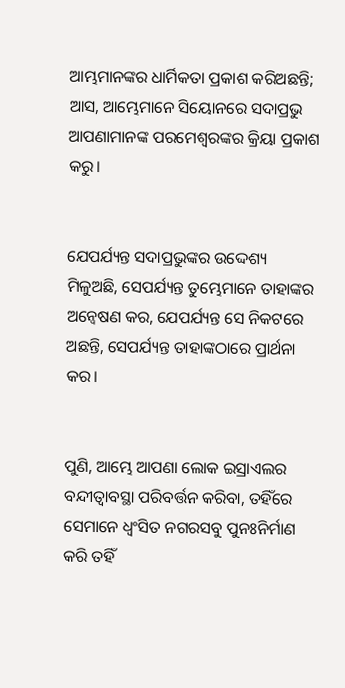ଆମ୍ଭମାନଙ୍କର ଧାର୍ମିକତା ପ୍ରକାଶ କରିଅଛନ୍ତି; ଆସ, ଆମ୍ଭେମାନେ ସିୟୋନରେ ସଦାପ୍ରଭୁ ଆପଣାମାନଙ୍କ ପରମେଶ୍ୱରଙ୍କର କ୍ରିୟା ପ୍ରକାଶ କରୁ।


ଯେପର୍ଯ୍ୟନ୍ତ ସଦାପ୍ରଭୁଙ୍କର ଉଦ୍ଦେଶ୍ୟ ମିଳୁଅଛି, ସେପର୍ଯ୍ୟନ୍ତ ତୁମ୍ଭେମାନେ ତାହାଙ୍କର ଅନ୍ୱେଷଣ କର, ଯେପର୍ଯ୍ୟନ୍ତ ସେ ନିକଟରେ ଅଛନ୍ତି, ସେପର୍ଯ୍ୟନ୍ତ ତାହାଙ୍କଠାରେ ପ୍ରାର୍ଥନା କର।


ପୁଣି, ଆମ୍ଭେ ଆପଣା ଲୋକ ଇସ୍ରାଏଲର ବନ୍ଦୀତ୍ୱାବସ୍ଥା ପରିବର୍ତ୍ତନ କରିବା, ତହିଁରେ ସେମାନେ ଧ୍ୱଂସିତ ନଗରସବୁ ପୁନଃନିର୍ମାଣ କରି ତହିଁ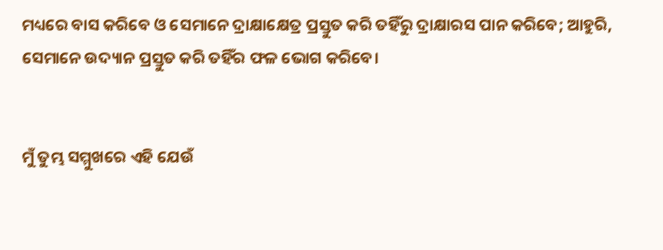ମଧ୍ୟରେ ବାସ କରିବେ ଓ ସେମାନେ ଦ୍ରାକ୍ଷାକ୍ଷେତ୍ର ପ୍ରସ୍ତୁତ କରି ତହିଁରୁ ଦ୍ରାକ୍ଷାରସ ପାନ କରିବେ; ଆହୁରି, ସେମାନେ ଉଦ୍ୟାନ ପ୍ରସ୍ତୁତ କରି ତହିଁର ଫଳ ଭୋଗ କରିବେ।


ମୁଁ ତୁମ୍ଭ ସମ୍ମୁଖରେ ଏହି ଯେଉଁ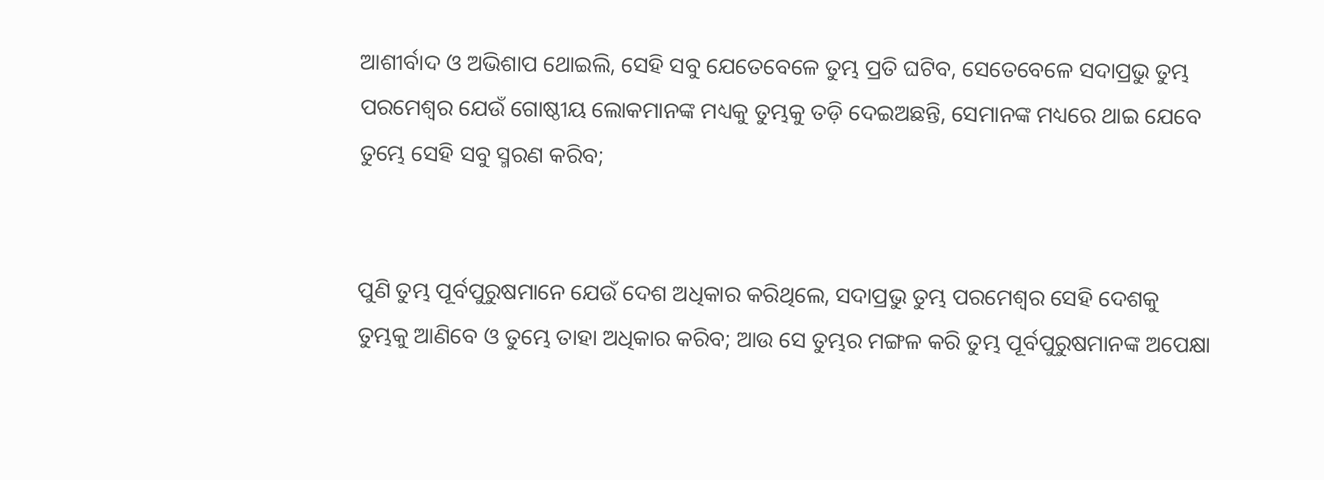ଆଶୀର୍ବାଦ ଓ ଅଭିଶାପ ଥୋଇଲି, ସେହି ସବୁ ଯେତେବେଳେ ତୁମ୍ଭ ପ୍ରତି ଘଟିବ, ସେତେବେଳେ ସଦାପ୍ରଭୁ ତୁମ୍ଭ ପରମେଶ୍ୱର ଯେଉଁ ଗୋଷ୍ଠୀୟ ଲୋକମାନଙ୍କ ମଧ୍ୟକୁ ତୁମ୍ଭକୁ ତଡ଼ି ଦେଇଅଛନ୍ତି, ସେମାନଙ୍କ ମଧ୍ୟରେ ଥାଇ ଯେବେ ତୁମ୍ଭେ ସେହି ସବୁ ସ୍ମରଣ କରିବ;


ପୁଣି ତୁମ୍ଭ ପୂର୍ବପୁରୁଷମାନେ ଯେଉଁ ଦେଶ ଅଧିକାର କରିଥିଲେ, ସଦାପ୍ରଭୁ ତୁମ୍ଭ ପରମେଶ୍ୱର ସେହି ଦେଶକୁ ତୁମ୍ଭକୁ ଆଣିବେ ଓ ତୁମ୍ଭେ ତାହା ଅଧିକାର କରିବ; ଆଉ ସେ ତୁମ୍ଭର ମଙ୍ଗଳ କରି ତୁମ୍ଭ ପୂର୍ବପୁରୁଷମାନଙ୍କ ଅପେକ୍ଷା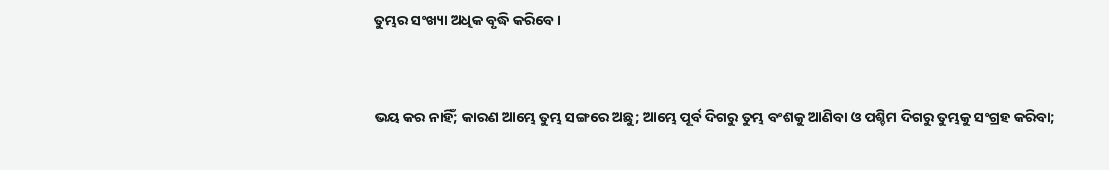ତୁମ୍ଭର ସଂଖ୍ୟା ଅଧିକ ବୃଦ୍ଧି କରିବେ।


ଭୟ କର ନାହିଁ; କାରଣ ଆମ୍ଭେ ତୁମ୍ଭ ସଙ୍ଗରେ ଅଛୁ; ଆମ୍ଭେ ପୂର୍ବ ଦିଗରୁ ତୁମ୍ଭ ବଂଶକୁ ଆଣିବା ଓ ପଶ୍ଚିମ ଦିଗରୁ ତୁମ୍ଭକୁ ସଂଗ୍ରହ କରିବା;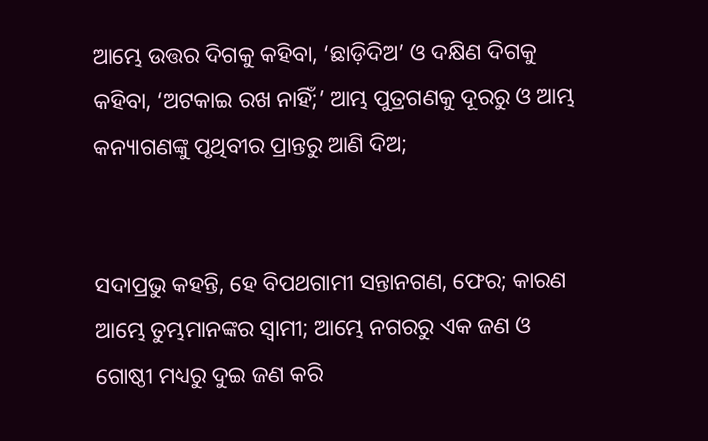ଆମ୍ଭେ ଉତ୍ତର ଦିଗକୁ କହିବା, ‘ଛାଡ଼ିଦିଅ’ ଓ ଦକ୍ଷିଣ ଦିଗକୁ କହିବା, ‘ଅଟକାଇ ରଖ ନାହିଁ;’ ଆମ୍ଭ ପୁତ୍ରଗଣକୁ ଦୂରରୁ ଓ ଆମ୍ଭ କନ୍ୟାଗଣଙ୍କୁ ପୃଥିବୀର ପ୍ରାନ୍ତରୁ ଆଣି ଦିଅ;


ସଦାପ୍ରଭୁ କହନ୍ତି, ହେ ବିପଥଗାମୀ ସନ୍ତାନଗଣ, ଫେର; କାରଣ ଆମ୍ଭେ ତୁମ୍ଭମାନଙ୍କର ସ୍ୱାମୀ; ଆମ୍ଭେ ନଗରରୁ ଏକ ଜଣ ଓ ଗୋଷ୍ଠୀ ମଧ୍ୟରୁ ଦୁଇ ଜଣ କରି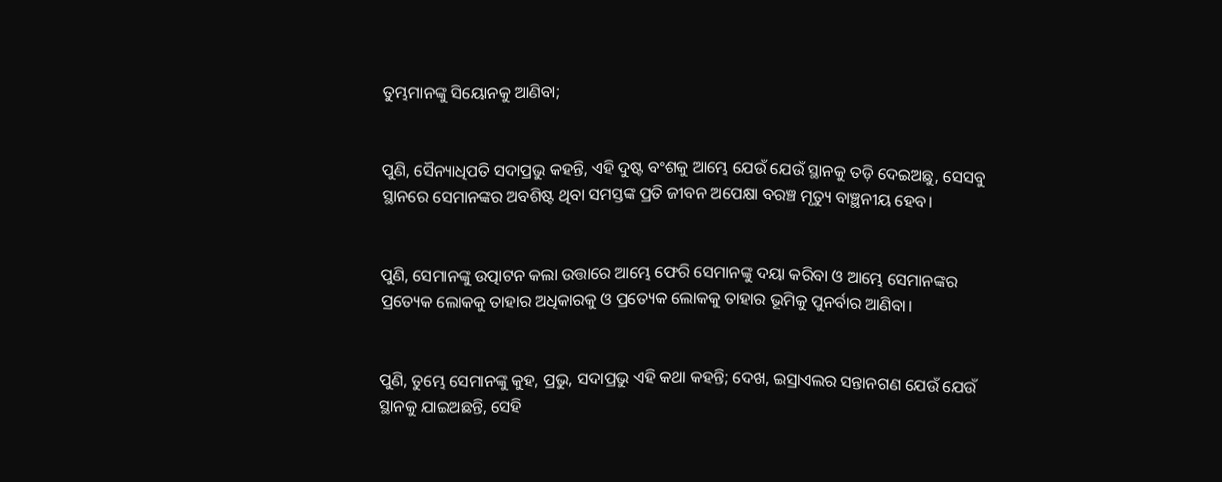ତୁମ୍ଭମାନଙ୍କୁ ସିୟୋନକୁ ଆଣିବା;


ପୁଣି, ସୈନ୍ୟାଧିପତି ସଦାପ୍ରଭୁ କହନ୍ତି, ଏହି ଦୁଷ୍ଟ ବଂଶକୁ ଆମ୍ଭେ ଯେଉଁ ଯେଉଁ ସ୍ଥାନକୁ ତଡ଼ି ଦେଇଅଛୁ, ସେସବୁ ସ୍ଥାନରେ ସେମାନଙ୍କର ଅବଶିଷ୍ଟ ଥିବା ସମସ୍ତଙ୍କ ପ୍ରତି ଜୀବନ ଅପେକ୍ଷା ବରଞ୍ଚ ମୃତ୍ୟୁ ବାଞ୍ଛନୀୟ ହେବ।


ପୁଣି, ସେମାନଙ୍କୁ ଉତ୍ପାଟନ କଲା ଉତ୍ତାରେ ଆମ୍ଭେ ଫେରି ସେମାନଙ୍କୁ ଦୟା କରିବା ଓ ଆମ୍ଭେ ସେମାନଙ୍କର ପ୍ରତ୍ୟେକ ଲୋକକୁ ତାହାର ଅଧିକାରକୁ ଓ ପ୍ରତ୍ୟେକ ଲୋକକୁ ତାହାର ଭୂମିକୁ ପୁନର୍ବାର ଆଣିବା।


ପୁଣି, ତୁମ୍ଭେ ସେମାନଙ୍କୁ କୁହ, ପ୍ରଭୁ, ସଦାପ୍ରଭୁ ଏହି କଥା କହନ୍ତି; ଦେଖ, ଇସ୍ରାଏଲର ସନ୍ତାନଗଣ ଯେଉଁ ଯେଉଁ ସ୍ଥାନକୁ ଯାଇଅଛନ୍ତି, ସେହି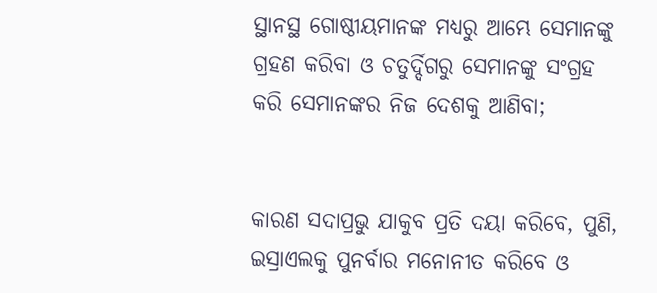ସ୍ଥାନସ୍ଥ ଗୋଷ୍ଠୀୟମାନଙ୍କ ମଧ୍ୟରୁ ଆମ୍ଭେ ସେମାନଙ୍କୁ ଗ୍ରହଣ କରିବା ଓ ଚତୁର୍ଦ୍ଦିଗରୁ ସେମାନଙ୍କୁ ସଂଗ୍ରହ କରି ସେମାନଙ୍କର ନିଜ ଦେଶକୁ ଆଣିବା;


କାରଣ ସଦାପ୍ରଭୁ ଯାକୁବ ପ୍ରତି ଦୟା କରିବେ, ପୁଣି, ଇସ୍ରାଏଲକୁ ପୁନର୍ବାର ମନୋନୀତ କରିବେ ଓ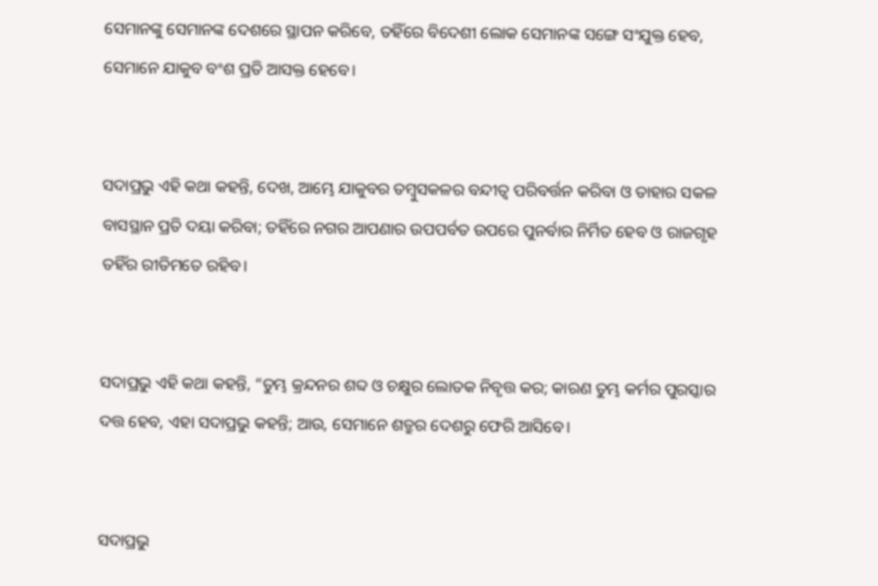ସେମାନଙ୍କୁ ସେମାନଙ୍କ ଦେଶରେ ସ୍ଥାପନ କରିବେ, ତହିଁରେ ବିଦେଶୀ ଲୋକ ସେମାନଙ୍କ ସଙ୍ଗେ ସଂଯୁକ୍ତ ହେବ, ସେମାନେ ଯାକୁବ ବଂଶ ପ୍ରତି ଆସକ୍ତ ହେବେ।


ସଦାପ୍ରଭୁ ଏହି କଥା କହନ୍ତି, ଦେଖ, ଆମ୍ଭେ ଯାକୁବର ତମ୍ବୁସକଳର ବନ୍ଦୀତ୍ୱ ପରିବର୍ତ୍ତନ କରିବା ଓ ତାହାର ସକଳ ବାସସ୍ଥାନ ପ୍ରତି ଦୟା କରିବା; ତହିଁରେ ନଗର ଆପଣାର ଉପପର୍ବତ ଉପରେ ପୁନର୍ବାର ନିର୍ମିତ ହେବ ଓ ରାଜଗୃହ ତହିଁର ରୀତିମତେ ରହିବ।


ସଦାପ୍ରଭୁ ଏହି କଥା କହନ୍ତି, “ତୁମ୍ଭ କ୍ରନ୍ଦନର ଶବ୍ଦ ଓ ଚକ୍ଷୁର ଲୋତକ ନିବୃତ୍ତ କର; କାରଣ ତୁମ୍ଭ କର୍ମର ପୁରସ୍କାର ଦତ୍ତ ହେବ, ଏହା ସଦାପ୍ରଭୁ କହନ୍ତି; ଆଉ, ସେମାନେ ଶତ୍ରୁର ଦେଶରୁ ଫେରି ଆସିବେ।


ସଦାପ୍ରଭୁ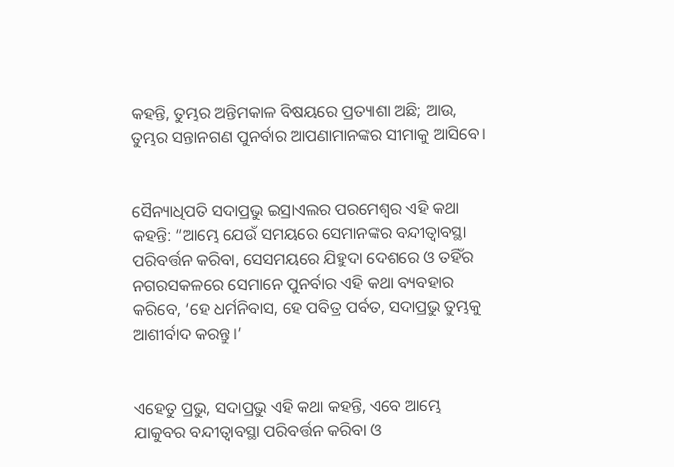କହନ୍ତି, ତୁମ୍ଭର ଅନ୍ତିମକାଳ ବିଷୟରେ ପ୍ରତ୍ୟାଶା ଅଛି; ଆଉ, ତୁମ୍ଭର ସନ୍ତାନଗଣ ପୁନର୍ବାର ଆପଣାମାନଙ୍କର ସୀମାକୁ ଆସିବେ।


ସୈନ୍ୟାଧିପତି ସଦାପ୍ରଭୁ ଇସ୍ରାଏଲର ପରମେଶ୍ୱର ଏହି କଥା କହନ୍ତି: “ଆମ୍ଭେ ଯେଉଁ ସମୟରେ ସେମାନଙ୍କର ବନ୍ଦୀତ୍ୱାବସ୍ଥା ପରିବର୍ତ୍ତନ କରିବା, ସେସମୟରେ ଯିହୁଦା ଦେଶରେ ଓ ତହିଁର ନଗରସକଳରେ ସେମାନେ ପୁନର୍ବାର ଏହି କଥା ବ୍ୟବହାର କରିବେ, ‘ହେ ଧର୍ମନିବାସ, ହେ ପବିତ୍ର ପର୍ବତ, ସଦାପ୍ରଭୁ ତୁମ୍ଭକୁ ଆଶୀର୍ବାଦ କରନ୍ତୁ।’


ଏହେତୁ ପ୍ରଭୁ, ସଦାପ୍ରଭୁ ଏହି କଥା କହନ୍ତି, ଏବେ ଆମ୍ଭେ ଯାକୁବର ବନ୍ଦୀତ୍ୱାବସ୍ଥା ପରିବର୍ତ୍ତନ କରିବା ଓ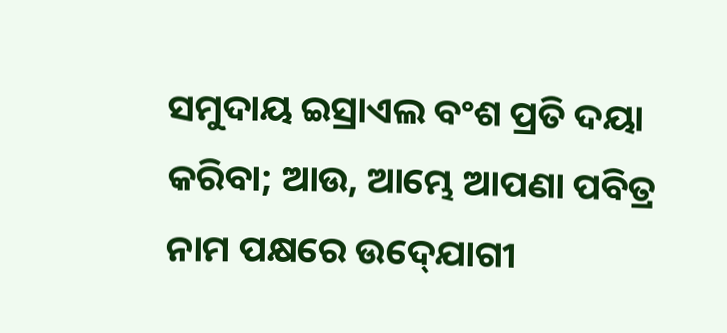ସମୁଦାୟ ଇସ୍ରାଏଲ ବଂଶ ପ୍ରତି ଦୟା କରିବା; ଆଉ, ଆମ୍ଭେ ଆପଣା ପବିତ୍ର ନାମ ପକ୍ଷରେ ଉଦ୍‍ଯୋଗୀ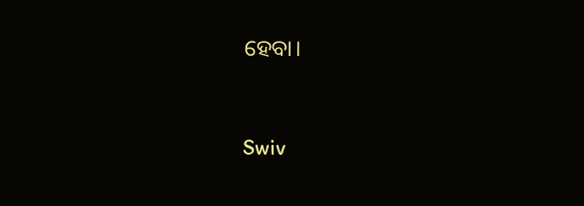ହେବା।


Swiv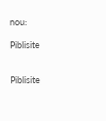nou:

Piblisite


Piblisite